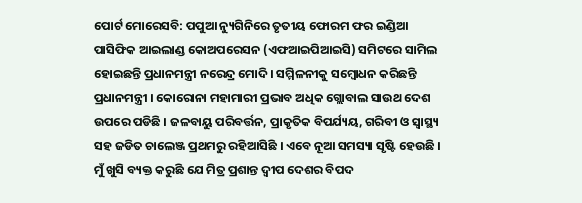ପୋର୍ଟ ମୋରେସବି: ପପୁଆ ନ୍ୟୁଗିନିରେ ତୃତୀୟ ଫୋରମ ଫର ଇଣ୍ଡିଆ ପାସିଫିକ ଆଇଲାଣ୍ଡ କୋଅପରେସନ (ଏଫଆଇପିଆଇସି) ସମିଟରେ ସାମିଲ ହୋଇଛନ୍ତି ପ୍ରଧାନମନ୍ତ୍ରୀ ନରେନ୍ଦ୍ର ମୋଦି । ସମ୍ମିଳନୀକୁ ସମ୍ବୋଧନ କରିଛନ୍ତି ପ୍ରଧାନମନ୍ତ୍ରୀ । କୋରୋନା ମହାମାରୀ ପ୍ରଭାବ ଅଧିକ ଗ୍ଲୋବାଲ ସାଉଥ ଦେଶ ଉପରେ ପଡିଛି । ଜଳବାୟୁ ପରିବର୍ତ୍ତନ, ପ୍ରାକୃତିକ ବିପର୍ଯ୍ୟୟ, ଗରିବୀ ଓ ସ୍ବାସ୍ଥ୍ୟ ସହ ଜଡିତ ଚାଲେଞ୍ଜ ପ୍ରଥମରୁ ରହିଆସିଛି । ଏବେ ନୂଆ ସମସ୍ୟା ସୃଷ୍ଟି ହେଉଛି । ମୁଁ ଖୁସି ବ୍ୟକ୍ତ କରୁଛି ଯେ ମିତ୍ର ପ୍ରଶାନ୍ତ ଦ୍ବୀପ ଦେଶର ବିପଦ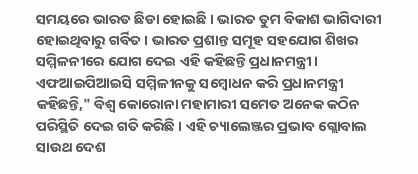ସମୟରେ ଭାରତ ଛିଡା ହୋଇଛି । ଭାରତ ତୁମ ବିକାଶ ଭାଗିଦାରୀ ହୋଇଥିବାରୁ ଗର୍ବିତ । ଭାରତ ପ୍ରଶାନ୍ତ ସମୂହ ସହଯୋଗ ଶିଖର ସମ୍ମିଳନୀରେ ଯୋଗ ଦେଇ ଏହି କହିଛନ୍ତି ପ୍ରଧାନମନ୍ତ୍ରୀ ।
ଏଫଆଇପିଆଇସି ସମ୍ମିଳୀନକୁ ସମ୍ବୋଧନ କରି ପ୍ରଧାନମନ୍ତ୍ରୀ କହିଛନ୍ତି," ବିଶ୍ବ କୋରୋନା ମହାମାରୀ ସମେତ ଅନେକ କଠିନ ପରିସ୍ଥିତି ଦେଇ ଗତି କରିଛି । ଏହି ଚ୍ୟାଲେଞ୍ଜର ପ୍ରଭାବ ଗ୍ଲୋବାଲ ସାଉଥ ଦେଶ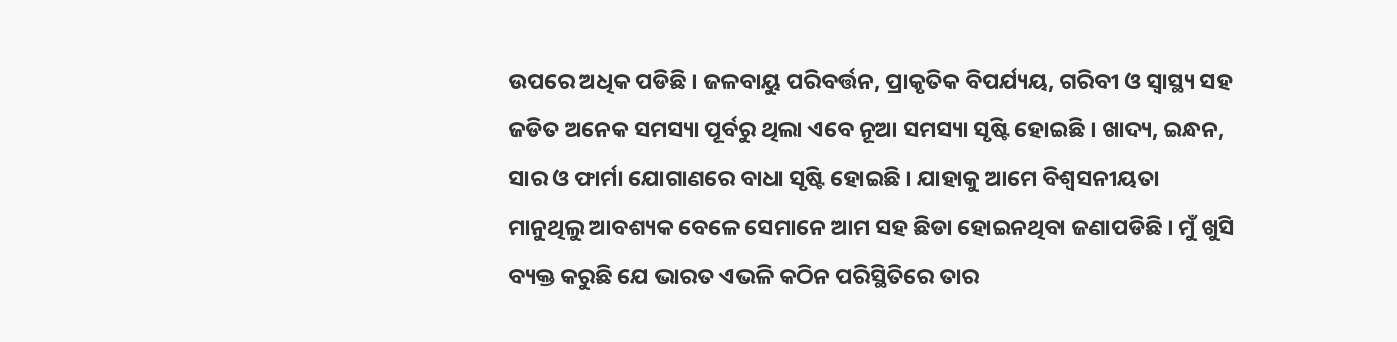ଉପରେ ଅଧିକ ପଡିଛି । ଜଳବାୟୁ ପରିବର୍ତ୍ତନ, ପ୍ରାକୃତିକ ବିପର୍ଯ୍ୟୟ, ଗରିବୀ ଓ ସ୍ବାସ୍ଥ୍ୟ ସହ ଜଡିତ ଅନେକ ସମସ୍ୟା ପୂର୍ବରୁ ଥିଲା ଏବେ ନୂଆ ସମସ୍ୟା ସୃଷ୍ଟି ହୋଇଛି । ଖାଦ୍ୟ, ଇନ୍ଧନ, ସାର ଓ ଫାର୍ମା ଯୋଗାଣରେ ବାଧା ସୃଷ୍ଟି ହୋଇଛି । ଯାହାକୁ ଆମେ ବିଶ୍ବସନୀୟତା ମାନୁଥିଲୁ ଆବଶ୍ୟକ ବେଳେ ସେମାନେ ଆମ ସହ ଛିଡା ହୋଇନଥିବା ଜଣାପଡିଛି । ମୁଁ ଖୁସି ବ୍ୟକ୍ତ କରୁଛି ଯେ ଭାରତ ଏଭଳି କଠିନ ପରିସ୍ଥିତିରେ ତାର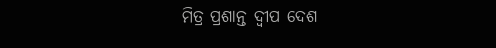ମିତ୍ର ପ୍ରଶାନ୍ତ ଦ୍ବୀପ ଦେଶ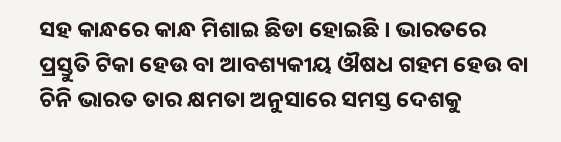ସହ କାନ୍ଧରେ କାନ୍ଧ ମିଶାଇ ଛିଡା ହୋଇଛି । ଭାରତରେ ପ୍ରସ୍ତୁତି ଟିକା ହେଉ ବା ଆବଶ୍ୟକୀୟ ଔଷଧ ଗହମ ହେଉ ବା ଚିନି ଭାରତ ତାର କ୍ଷମତା ଅନୁସାରେ ସମସ୍ତ ଦେଶକୁ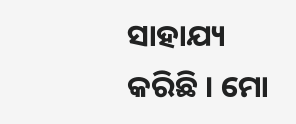ସାହାଯ୍ୟ କରିଛି । ମୋ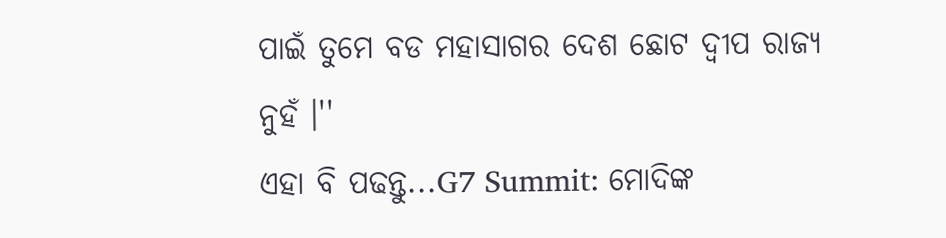ପାଇଁ ତୁମେ ବଡ ମହାସାଗର ଦେଶ ଛୋଟ ଦ୍ବୀପ ରାଜ୍ୟ ନୁହଁ ।''
ଏହା ବି ପଢନ୍ତୁ...G7 Summit: ମୋଦିଙ୍କ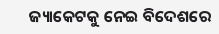ଜ୍ୟାକେଟକୁ ନେଇ ବିଦେଶରେ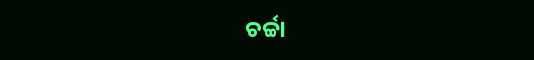ଚର୍ଚ୍ଚା